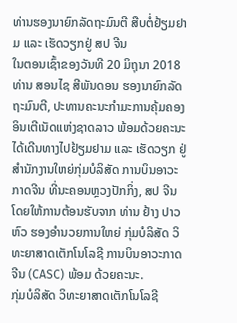ທ່ານຮອງນາຍົກລັດຖະມົນຕີ ສືບຕໍ່ຢ້ຽມຢາມ ແລະ ເຮັດວຽກຢູ່ ສປ ຈີນ
ໃນຕອນເຊົ້າຂອງວັນທີ 20 ມິຖຸນາ 2018 ທ່ານ ສອນໄຊ ສີພັນດອນ ຮອງນາຍົກລັດຖະມົນຕີ, ປະທານຄະນະກໍາມະການຄຸ້ມຄອງອິນເຕີເນັດແຫ່ງຊາດລາວ ພ້ອມດ້ວຍຄະນະ ໄດ້ເດີນທາງໄປຢ້ຽມຢາມ ແລະ ເຮັດວຽກ ຢູ່ສໍານັກງານໃຫຍ່ກຸ່ມບໍລິສັດ ການບິນອາວະກາດຈີນ ທີ່ນະຄອນຫຼວງປັກກິ່ງ, ສປ ຈີນ ໂດຍໃຫ້ການຕ້ອນຮັບຈາກ ທ່ານ ຢ້າງ ປາວຫົວ ຮອງອໍານວຍການໃຫຍ່ ກຸ່ມບໍລິສັດ ວິທະຍາສາດເຕັກໂນໂລຊີ ການບິນອາວະກາດຈີນ (CASC) ພ້ອມ ດ້ວຍຄະນະ.
ກຸ່ມບໍລິສັດ ວິທະຍາສາດເຕັກໂນໂລຊີ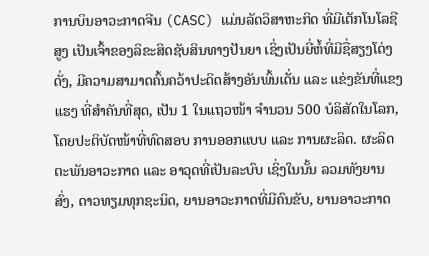ການບິນອາວະກາດຈີນ (CASC) ແມ່ນລັດວິສາຫະກິດ ທີ່ມີເຕັກໂນໂລຊີສູງ ເປັນເຈົ້າຂອງລິຂະສິດຊັບສິນທາງປັນຍາ ເຊິ່ງເປັນຍີ່ຫໍ້ທີ່ມີຊື່ສຽງໂດ່ງດັ່ງ, ມີຄວາມສາມາດຄົ້ນຄວ້າປະດິດສ້າງອັນພົ້ນເດັ່ນ ແລະ ແຂ່ງຂັນທີ່ແຂງແຮງ ທີ່ສໍາຄັນທີ່ສຸດ, ເປັນ 1 ໃນແຖວໜ້າ ຈໍານວນ 500 ບໍລິສັດໃນໂລກ, ໂດຍປະຕິບັດໜ້າທີ່ທົດສອບ ການອອກແບບ ແລະ ການຜະລິດ. ຜະລິດຕະພັນອາວະກາດ ແລະ ອາວຸດທີ່ເປັນລະບົບ ເຊິ່ງໃນນັ້ນ ລວມທັງຍານສົ່ງ, ດາວທຽມທຸກຊະນິດ, ຍານອາວະກາດທີ່ມີຄົນຂັບ, ຍານອາວະກາດ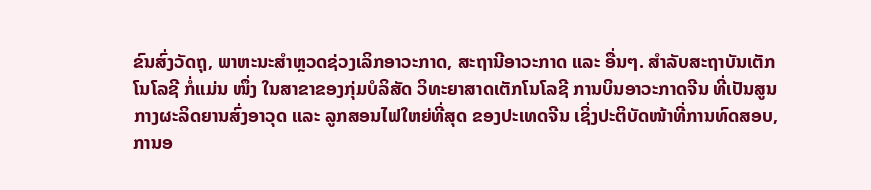ຂົນສົ່ງວັດຖຸ, ພາຫະນະສໍາຫຼວດຊ່ວງເລິກອາວະກາດ, ສະຖານີອາວະກາດ ແລະ ອື່ນໆ. ສໍາລັບສະຖາບັນເຕັກໂນໂລຊີ ກໍ່ແມ່ນ ໜຶ່ງ ໃນສາຂາຂອງກຸ່ມບໍລິສັດ ວິທະຍາສາດເຕັກໂນໂລຊີ ການບິນອາວະກາດຈີນ ທີ່ເປັນສູນກາງຜະລິດຍານສົ່ງອາວຸດ ແລະ ລູກສອນໄຟໃຫຍ່ທີ່ສຸດ ຂອງປະເທດຈີນ ເຊິ່ງປະຕິບັດໜ້າທີ່ການທົດສອບ, ການອ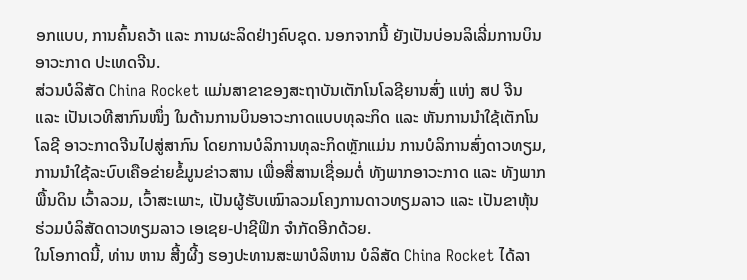ອກແບບ, ການຄົ້ນຄວ້າ ແລະ ການຜະລິດຢ່າງຄົບຊຸດ. ນອກຈາກນີ້ ຍັງເປັນບ່ອນລິເລີ່ມການບິນອາວະກາດ ປະເທດຈີນ.
ສ່ວນບໍລິສັດ China Rocket ແມ່ນສາຂາຂອງສະຖາບັນເຕັກໂນໂລຊີຍານສົ່ງ ແຫ່ງ ສປ ຈີນ ແລະ ເປັນເວທີສາກົນໜຶ່ງ ໃນດ້ານການບິນອາວະກາດແບບທຸລະກິດ ແລະ ຫັນການນໍາໃຊ້ເຕັກໂນໂລຊີ ອາວະກາດຈີນໄປສູ່ສາກົນ ໂດຍການບໍລິການທຸລະກິດຫຼັກແມ່ນ ການບໍລິການສົ່ງດາວທຽມ, ການນໍາໃຊ້ລະບົບເຄືອຂ່າຍຂໍ້ມູນຂ່າວສານ ເພື່ອສື່ສານເຊື່ອມຕໍ່ ທັງພາກອາວະກາດ ແລະ ທັງພາກພື້ນດິນ ເວົ້າລວມ, ເວົ້າສະເພາະ, ເປັນຜູ້ຮັບເໝົາລວມໂຄງການດາວທຽມລາວ ແລະ ເປັນຂາຫຸ້ນຮ່ວມບໍລິສັດດາວທຽມລາວ ເອເຊຍ-ປາຊີຟິກ ຈໍາກັດອີກດ້ວຍ.
ໃນໂອກາດນີ້, ທ່ານ ຫານ ສີ້ງຜີ້ງ ຮອງປະທານສະພາບໍລິຫານ ບໍລິສັດ China Rocket ໄດ້ລາ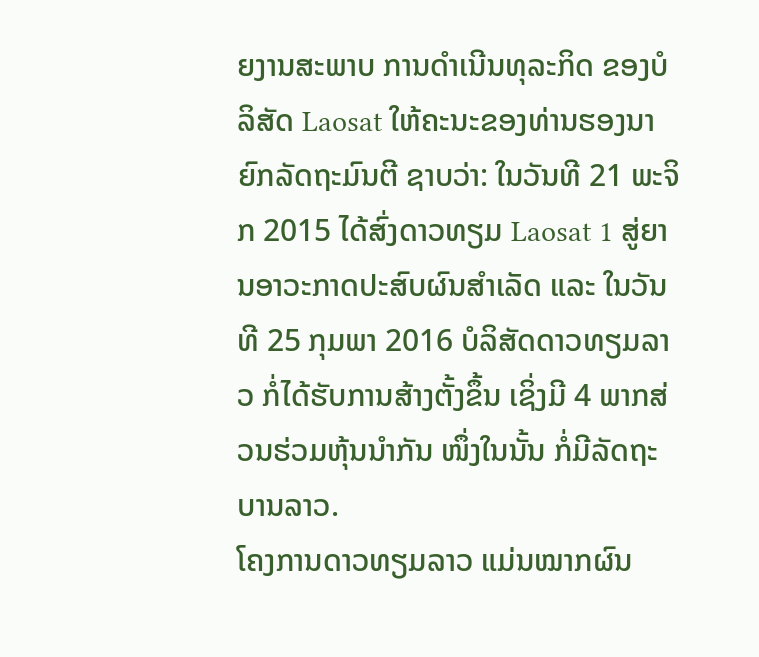ຍງານສະພາບ ການດໍາເນີນທຸລະກິດ ຂອງບໍລິສັດ Laosat ໃຫ້ຄະນະຂອງທ່ານຮອງນາຍົກລັດຖະມົນຕີ ຊາບວ່າ: ໃນວັນທີ 21 ພະຈິກ 2015 ໄດ້ສົ່ງດາວທຽມ Laosat 1 ສູ່ຍານອາວະກາດປະສົບຜົນສໍາເລັດ ແລະ ໃນວັນທີ 25 ກຸມພາ 2016 ບໍລິສັດດາວທຽມລາວ ກໍ່ໄດ້ຮັບການສ້າງຕັ້ງຂຶ້ນ ເຊິ່ງມີ 4 ພາກສ່ວນຮ່ວມຫຸ້ນນໍາກັນ ໜຶ່ງໃນນັ້ນ ກໍ່ມີລັດຖະບານລາວ.
ໂຄງການດາວທຽມລາວ ແມ່ນໝາກຜົນ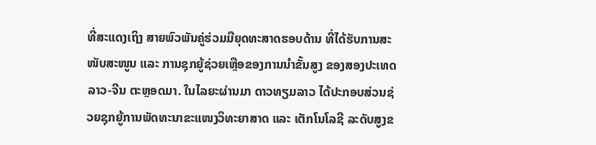ທີ່ສະແດງເຖິງ ສາຍພົວພັນຄູ່ຮ່ວມມືຍຸດທະສາດຮອບດ້ານ ທີ່ໄດ້ຮັບການສະໜັບສະໜູນ ແລະ ການຊຸກຍູ້ຊ່ວຍເຫຼືອຂອງການນໍາຂັ້ນສູງ ຂອງສອງປະເທດລາວ-ຈີນ ຕະຫຼອດມາ. ໃນໄລຍະຜ່ານມາ ດາວທຽມລາວ ໄດ້ປະກອບສ່ວນຊ່ວຍຊຸກຍູ້ການພັດທະນາຂະແໜງວິທະຍາສາດ ແລະ ເຕັກໂນໂລຊີ ລະດັບສູງຂ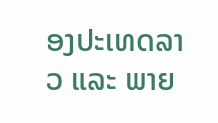ອງປະເທດລາວ ແລະ ພາຍ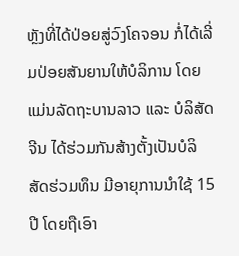ຫຼັງທີ່ໄດ້ປ່ອຍສູ່ວົງໂຄຈອນ ກໍ່ໄດ້ເລີ່ມປ່ອຍສັນຍານໃຫ້ບໍລິການ ໂດຍແມ່ນລັດຖະບານລາວ ແລະ ບໍລິສັດຈີນ ໄດ້ຮ່ວມກັນສ້າງຕັ້ງເປັນບໍລິ ສັດຮ່ວມທຶນ ມີອາຍຸການນຳໃຊ້ 15 ປີ ໂດຍຖືເອົາ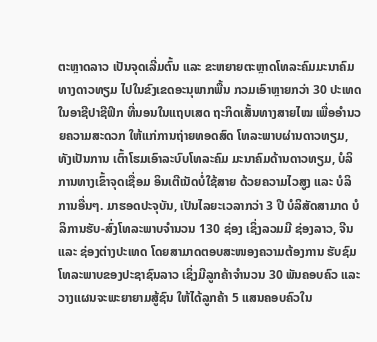ຕະຫຼາດລາວ ເປັນຈຸດເລີ່ມຕົ້ນ ແລະ ຂະຫຍາຍຕະຫຼາດໂທລະຄົມມະນາຄົມທາງດາວທຽມ ໄປໃນຂົງເຂດອະນຸພາກພື້ນ ກວມເອົາຫຼາຍກວ່າ 30 ປະເທດ ໃນອາຊີປາຊີຟິກ ທີ່ນອນໃນແຖບເສດ ຖະກິດເສັ້ນທາງສາຍໄໝ ເພື່ອອຳນວຍຄວາມສະດວກ ໃຫ້ແກ່ການຖ່າຍທອດສົດ ໂທລະພາບຜ່ານດາວທຽມ, ທັງເປັນການ ເຕົ້າໂຮມເອົາລະບົບໂທລະຄົມ ມະນາຄົມດ້ານດາວທຽມ, ບໍລິການທາງເຂົ້າຈຸດເຊື່ອມ ອິນເຕີເນັດບໍ່ໃຊ້ສາຍ ດ້ວຍຄວາມໄວສູງ ແລະ ບໍລິການອື່ນໆ. ມາຮອດປະຈຸບັນ, ເປັນໄລຍະເວລາກວ່າ 3 ປີ ບໍລິສັດສາມາດ ບໍລິການຮັບ-ສົ່ງໂທລະພາບຈຳນວນ 130 ຊ່ອງ ເຊິ່ງລວມມີ ຊ່ອງລາວ, ຈີນ ແລະ ຊ່ອງຕ່າງປະເທດ ໂດຍສາມາດຕອບສະໜອງຄວາມຕ້ອງການ ຮັບຊົມໂທລະພາບຂອງປະຊາຊົນລາວ ເຊິ່ງມີລູກຄ້າຈໍານວນ 30 ພັນຄອບຄົວ ແລະ ວາງແຜນຈະພະຍາຍາມສູ້ຊົນ ໃຫ້ໄດ້ລູກຄ້າ 5 ແສນຄອບຄົວໃນ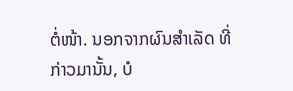ຕໍ່ໜ້າ. ນອກຈາກຜົນສໍາເລັດ ທີ່ກ່າວມານັ້ນ, ບໍ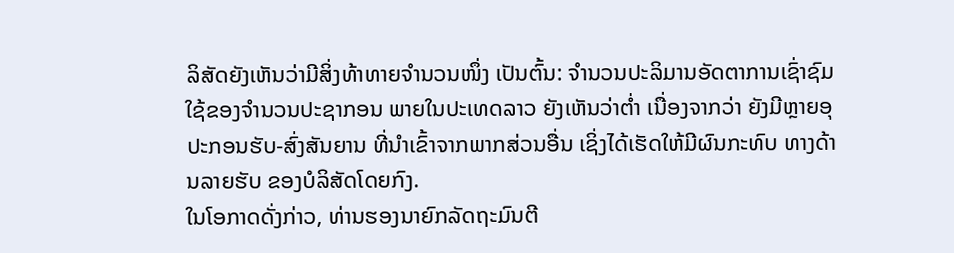ລິສັດຍັງເຫັນວ່າມີສິ່ງທ້າທາຍຈໍານວນໜຶ່ງ ເປັນຕົ້ນ: ຈໍານວນປະລິມານອັດຕາການເຊົ່າຊົມໃຊ້ຂອງຈໍານວນປະຊາກອນ ພາຍໃນປະເທດລາວ ຍັງເຫັນວ່າຕໍ່າ ເນື່ອງຈາກວ່າ ຍັງມີຫຼາຍອຸປະກອນຮັບ-ສົ່ງສັນຍານ ທີ່ນໍາເຂົ້າຈາກພາກສ່ວນອື່ນ ເຊິ່ງໄດ້ເຮັດໃຫ້ມີຜົນກະທົບ ທາງດ້ານລາຍຮັບ ຂອງບໍລິສັດໂດຍກົງ.
ໃນໂອກາດດັ່ງກ່າວ, ທ່ານຮອງນາຍົກລັດຖະມົນຕີ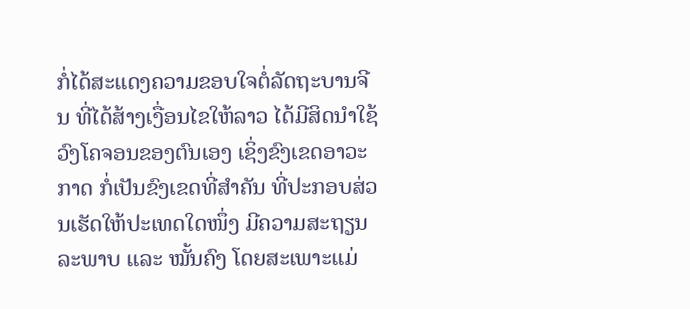ກໍ່ໄດ້ສະແດງຄວາມຂອບໃຈຕໍ່ລັດຖະບານຈີນ ທີ່ໄດ້ສ້າງເງື່ອນໄຂໃຫ້ລາວ ໄດ້ມີສິດນໍາໃຊ້ວົງໂຄຈອນຂອງຕົນເອງ ເຊິ່ງຂົງເຂດອາວະກາດ ກໍ່ເປັນຂົງເຂດທີ່ສໍາຄັນ ທີ່ປະກອບສ່ວນເຮັດໃຫ້ປະເທດໃດໜຶ່ງ ມີຄວາມສະຖຽນລະພາບ ແລະ ໝັ້ນຄົງ ໂດຍສະເພາະແມ່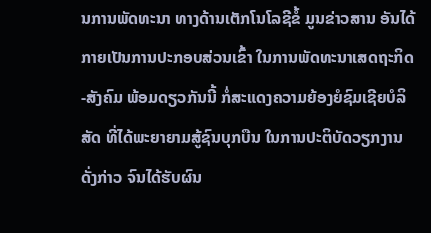ນການພັດທະນາ ທາງດ້ານເຕັກໂນໂລຊີຂໍ້ ມູນຂ່າວສານ ອັນໄດ້ກາຍເປັນການປະກອບສ່ວນເຂົ້າ ໃນການພັດທະນາເສດຖະກິດ-ສັງຄົມ ພ້ອມດຽວກັນນີ້ ກໍ່ສະແດງຄວາມຍ້ອງຍໍຊົມເຊີຍບໍລິສັດ ທີ່ໄດ້ພະຍາຍາມສູ້ຊົນບຸກບືນ ໃນການປະຕິບັດວຽກງານດັ່ງກ່າວ ຈົນໄດ້ຮັບຜົນ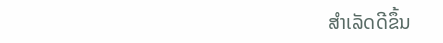ສໍາເລັດດີຂຶ້ນ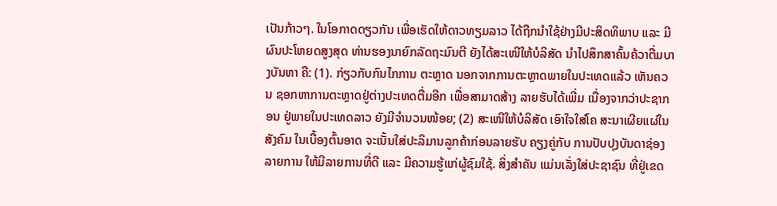ເປັນກ້າວໆ. ໃນໂອກາດດຽວກັນ ເພື່ອເຮັດໃຫ້ດາວທຽມລາວ ໄດ້ຖືກນໍາໃຊ້ຢ່າງມີປະສິດທິພາບ ແລະ ມີຜົນປະໂຫຍດສູງສຸດ ທ່ານຮອງນາຍົກລັດຖະມົນຕີ ຍັງໄດ້ສະເໜີໃຫ້ບໍລິສັດ ນໍາໄປສຶກສາຄົ້ນຄ້ວາຕື່ມບາງບັນຫາ ຄື: (1). ກ່ຽວກັບກົນໄກການ ຕະຫຼາດ ນອກຈາກການຕະຫຼາດພາຍໃນປະເທດແລ້ວ ເຫັນຄວນ ຊອກຫາການຕະຫຼາດຢູ່ຕ່າງປະເທດຕື່ມອີກ ເພື່ອສາມາດສ້າງ ລາຍຮັບໄດ້ເພີ່ມ ເນື່ອງຈາກວ່າປະຊາກອນ ຢູ່ພາຍໃນປະເທດລາວ ຍັງມີຈໍານວນໜ້ອຍ; (2) ສະເໜີໃຫ້ບໍລິສັດ ເອົາໃຈໃສ່ໂຄ ສະນາເຜີຍແຜ່ໃນສັງຄົມ ໃນເບື້ອງຕົ້ນອາດ ຈະເນັ້ນໃສ່ປະລິມານລູກຄ້າກ່ອນລາຍຮັບ ຄຽງຄູ່ກັບ ການປັບປຸງບັນດາຊ່ອງລາຍການ ໃຫ້ມີລາຍການທີ່ດີ ແລະ ມີຄວາມຮູ້ແກ່ຜູ້ຊົມໃຊ້. ສິ່ງສໍາຄັນ ແມ່ນເລັ່ງໃສ່ປະຊາຊົນ ທີ່ຢູ່ເຂດ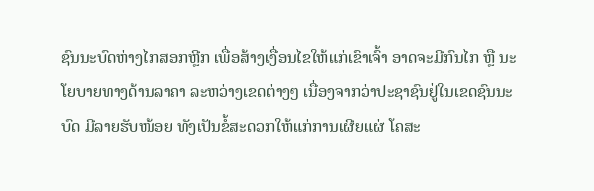ຊົນນະບົດຫ່າງໄກສອກຫຼີກ ເພື່ອສ້າງເງື່ອນໄຂໃຫ້ແກ່ເຂົາເຈົ້າ ອາດຈະມີກົນໄກ ຫຼື ນະໂຍບາຍທາງດ້ານລາຄາ ລະຫວ່າງເຂດຕ່າງໆ ເນື່ອງຈາກວ່າປະຊາຊົນຢູ່ໃນເຂດຊົນນະບົດ ມີລາຍຮັບໜ້ອຍ ທັງເປັນຂໍ້ສະດວກໃຫ້ແກ່ການເຜີຍແຜ່ ໂຄສະ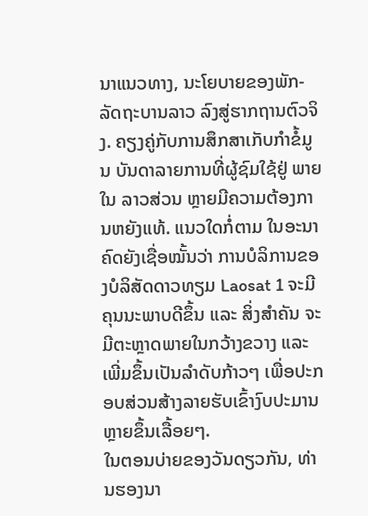ນາແນວທາງ, ນະໂຍບາຍຂອງພັກ-ລັດຖະບານລາວ ລົງສູ່ຮາກຖານຕົວຈິງ. ຄຽງຄູ່ກັບການສຶກສາເກັບກໍາຂໍ້ມູນ ບັນດາລາຍການທີ່ຜູ້ຊົມໃຊ້ຢູ່ ພາຍໃນ ລາວສ່ວນ ຫຼາຍມີຄວາມຕ້ອງການຫຍັງແທ້. ແນວໃດກໍ່ຕາມ ໃນອະນາຄົດຍັງເຊື່ອໝັ້ນວ່າ ການບໍລິການຂອງບໍລິສັດດາວທຽມ Laosat 1 ຈະມີຄຸນນະພາບດີຂຶ້ນ ແລະ ສິ່ງສໍາຄັນ ຈະມີຕະຫຼາດພາຍໃນກວ້າງຂວາງ ແລະ ເພີ່ມຂຶ້ນເປັນລໍາດັບກ້າວໆ ເພື່ອປະກອບສ່ວນສ້າງລາຍຮັບເຂົ້າງົບປະມານຫຼາຍຂຶ້ນເລື້ອຍໆ.
ໃນຕອນບ່າຍຂອງວັນດຽວກັນ, ທ່ານຮອງນາ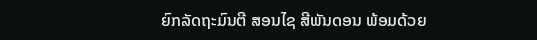ຍົກລັດຖະມົນຕີ ສອນໄຊ ສີພັນດອນ ພ້ອມດ້ວຍ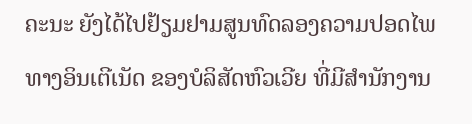ຄະນະ ຍັງໄດ້ໄປຢ້ຽມຢາມສູນທົດລອງຄວາມປອດໄພທາງອິນເຕີເນັດ ຂອງບໍລິສັດຫົວເວີຍ ທີ່ມີສໍານັກງານ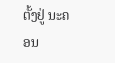ຕັ້ງຢູ່ ນະຄອນ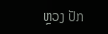ຫຼວງ ປັກ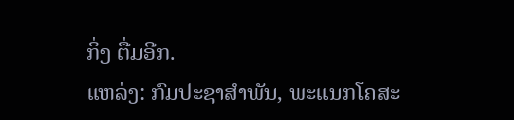ກິ່ງ ຕື່ມອີກ.
ແຫລ່ງ: ກົມປະຊາສຳພັນ, ພະແນກໂຄສະ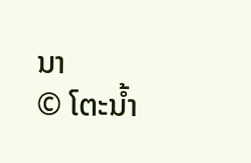ນາ
© ໂຕະນໍ້າ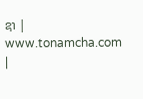ຊາ | www.tonamcha.com |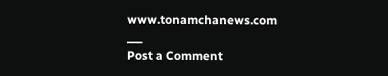www.tonamchanews.com
___
Post a Comment